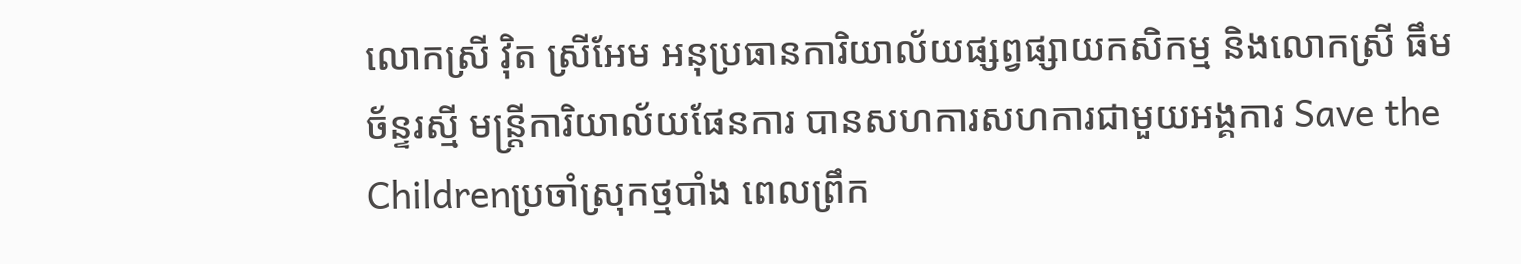លោកស្រី វ៉ិត ស្រីអែម អនុប្រធានការិយាល័យផ្សព្វផ្សាយកសិកម្ម និងលោកស្រី ធឹម ច័ន្ទរស្មី មន្រ្តីការិយាល័យផែនការ បានសហការសហការជាមួយអង្គការ Save the Childrenប្រចាំស្រុកថ្មបាំង ពេលព្រឹក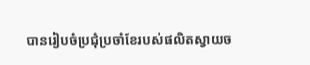បានរៀបចំប្រជុំប្រចាំខែរបស់ផលិតស្វាយច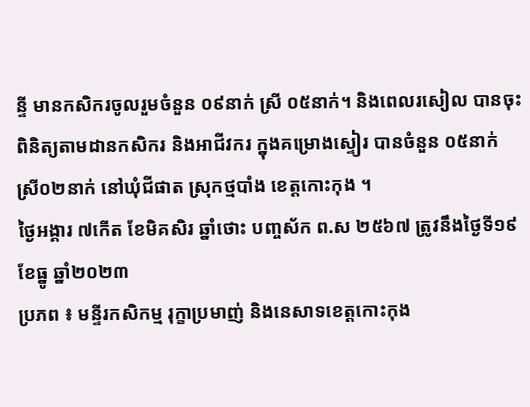ន្ទី មានកសិករចូលរួមចំនួន ០៩នាក់ ស្រី ០៥នាក់។ និងពេលរសៀល បានចុះពិនិត្យតាមដានកសិករ និងអាជីវករ ក្នុងគម្រោងស្ទៀរ បានចំនួន ០៥នាក់ ស្រី០២នាក់ នៅឃុំជីផាត ស្រុកថ្មបាំង ខេត្តកោះកុង ។
ថ្ងៃអង្គារ ៧កើត ខែមិគសិរ ឆ្នាំថោះ បញ្ចស័ក ព.ស ២៥៦៧ ត្រូវនឹងថ្ងៃទី១៩ ខែធ្នូ ឆ្នាំ២០២៣
ប្រភព ៖ មន្ទីរកសិកម្ម រុក្ខាប្រមាញ់ និងនេសាទខេត្តកោះកុង